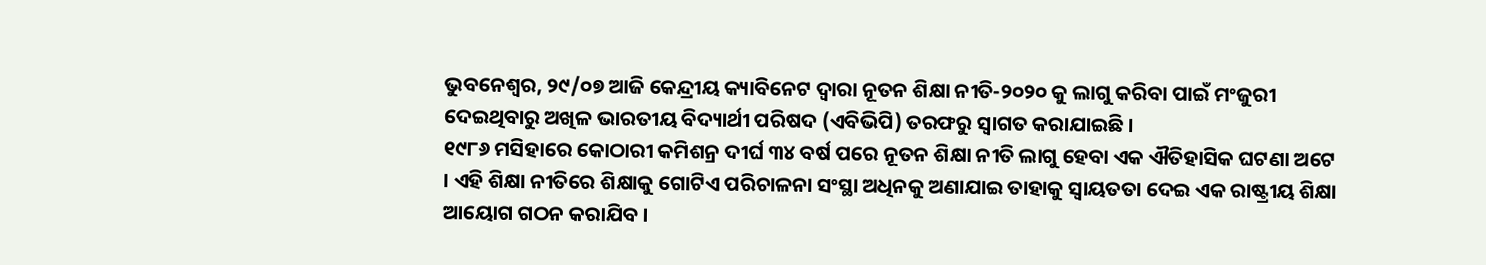ଭୁବନେଶ୍ୱର, ୨୯/୦୭ ଆଜି କେନ୍ଦ୍ରୀୟ କ୍ୟାବିନେଟ ଦ୍ୱାରା ନୂତନ ଶିକ୍ଷା ନୀତି-୨୦୨୦ କୁ ଲାଗୁ କରିବା ପାଇଁ ମଂଜୁରୀ ଦେଇଥିବାରୁ ଅଖିଳ ଭାରତୀୟ ବିଦ୍ୟାର୍ଥୀ ପରିଷଦ (ଏବିଭିପି) ତରଫରୁ ସ୍ୱାଗତ କରାଯାଇଛି ।
୧୯୮୬ ମସିହାରେ କୋଠାରୀ କମିଶନ୍ର ଦୀର୍ଘ ୩୪ ବର୍ଷ ପରେ ନୂତନ ଶିକ୍ଷା ନୀତି ଲାଗୁ ହେବା ଏକ ଐତିହାସିକ ଘଟଣା ଅଟେ । ଏହି ଶିକ୍ଷା ନୀତିରେ ଶିକ୍ଷାକୁ ଗୋଟିଏ ପରିଚାଳନା ସଂସ୍ଥା ଅଧିନକୁ ଅଣାଯାଇ ତାହାକୁ ସ୍ୱାୟତତା ଦେଇ ଏକ ରାଷ୍ଟ୍ରୀୟ ଶିକ୍ଷା ଆୟୋଗ ଗଠନ କରାଯିବ ।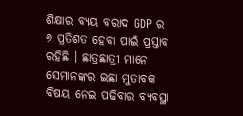ଶିକ୍ଷାର ବ୍ୟୟ ବରାଦ GDP ର ୬ ପ୍ରତିଶତ ହେବା ପାଇଁ ପ୍ରସ୍ତାବ ରହିଛି । ଛାତ୍ରଛାତ୍ରୀ ମାନେ ସେମାନଙ୍କର ଇଛା ମୁତାବକ ବିଷୟ ନେଇ ପଢିବାର ବ୍ୟବସ୍ଥା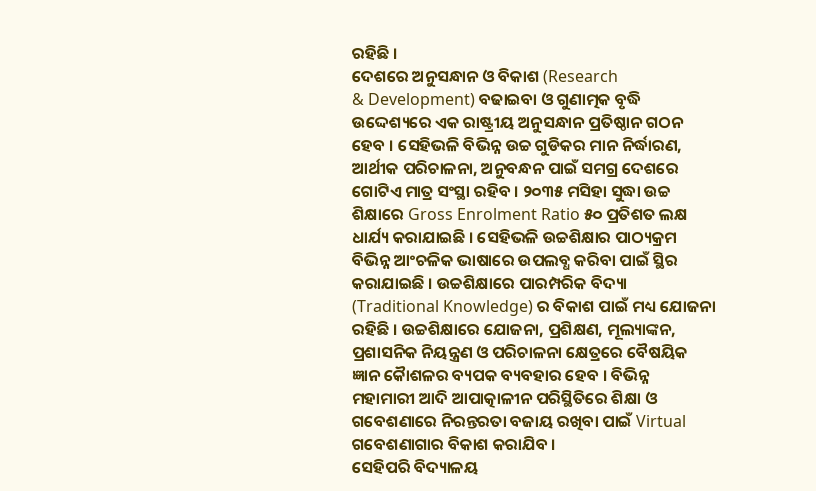ରହିଛି ।
ଦେଶରେ ଅନୁସନ୍ଧାନ ଓ ବିକାଶ (Research
& Development) ବଢାଇବା ଓ ଗୁଣାତ୍ମକ ବୃଦ୍ଧି ଉଦ୍ଦେଶ୍ୟରେ ଏକ ରାଷ୍ଟ୍ରୀୟ ଅନୁସନ୍ଧାନ ପ୍ରତିଷ୍ଠାନ ଗଠନ ହେବ । ସେହିଭଳି ବିଭିନ୍ନ ଉଚ୍ଚ ଗୁଡିକର ମାନ ନିର୍ଦ୍ଧାରଣ, ଆର୍ଥୀକ ପରିଚାଳନା, ଅନୁବନ୍ଧନ ପାଇଁ ସମଗ୍ର ଦେଶରେ ଗୋଟିଏ ମାତ୍ର ସଂସ୍ଥା ରହିବ । ୨୦୩୫ ମସିହା ସୁଦ୍ଧା ଉଚ୍ଚ ଶିକ୍ଷାରେ Gross Enrolment Ratio ୫୦ ପ୍ରତିଶତ ଲକ୍ଷ ଧାର୍ଯ୍ୟ କରାଯାଇଛି । ସେହିଭଳି ଉଚ୍ଚଶିକ୍ଷାର ପାଠ୍ୟକ୍ରମ ବିଭିନ୍ନ ଆଂଚଳିକ ଭାଷାରେ ଉପଲବ୍ଧ କରିବା ପାଇଁ ସ୍ଥିର କରାଯାଇଛି । ଉଚ୍ଚଶିକ୍ଷାରେ ପାରମ୍ପରିକ ବିଦ୍ୟା (Traditional Knowledge) ର ବିକାଶ ପାଇଁ ମଧ୍ୟ ଯୋଜନା ରହିଛି । ଉଚ୍ଚଶିକ୍ଷାରେ ଯୋଜନା, ପ୍ରଶିକ୍ଷଣ, ମୂଲ୍ୟାଙ୍କନ, ପ୍ରଶାସନିକ ନିୟନ୍ତ୍ରଣ ଓ ପରିଚାଳନା କ୍ଷେତ୍ରରେ ବୈଷୟିକ ଜ୍ଞାନ କୈାଶଳର ବ୍ୟପକ ବ୍ୟବହାର ହେବ । ବିଭିନ୍ନ ମହାମାରୀ ଆଦି ଆପାତ୍କାଳୀନ ପରିସ୍ଥିତିରେ ଶିକ୍ଷା ଓ ଗବେଶଣାରେ ନିରନ୍ତରତା ବଜାୟ ରଖିବା ପାଇଁ Virtual ଗବେଶଣାଗାର ବିକାଶ କରାଯିବ ।
ସେହିପରି ବିଦ୍ୟାଳୟ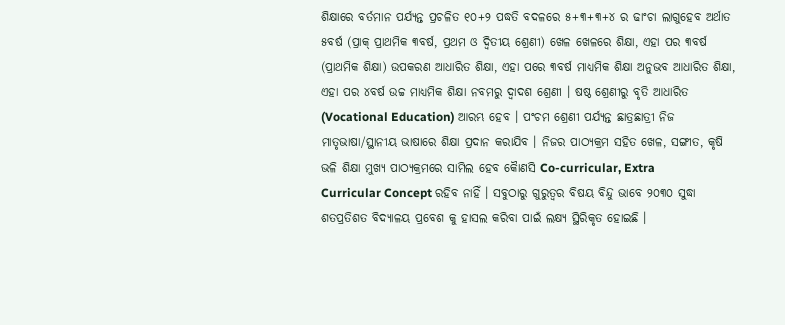ଶିକ୍ଷାରେ ବର୍ତମାନ ପର୍ଯ୍ୟନ୍ତ ପ୍ରଚଳିତ ୧୦+୨ ପଦ୍ଧତି ବଦଳରେ ୫+୩+୩+୪ ର ଢାଂଚା ଲାଗୁହେବ ଅର୍ଥାତ ୫ବର୍ଷ (ପ୍ରାକ୍ ପ୍ରାଥମିକ ୩ବର୍ଷ, ପ୍ରଥମ ଓ ଦ୍ୱିତୀୟ ଶ୍ରେଣୀ) ଖେଳ ଖେଳରେ ଶିକ୍ଷା, ଏହା ପର ୩ବର୍ଷ (ପ୍ରାଥମିକ ଶିକ୍ଷା) ଉପକରଣ ଆଧାରିତ ଶିକ୍ଷା, ଏହା ପରେ ୩ବର୍ଷ ମାଧ୍ୟମିକ ଶିକ୍ଷା ଅନୁଭବ ଆଧାରିତ ଶିକ୍ଷା, ଏହା ପର ୪ବର୍ଷ ଉଚ୍ଚ ମାଧ୍ୟମିକ ଶିକ୍ଷା ନବମରୁ ଦ୍ୱାଦଶ ଶ୍ରେଣୀ । ଷଷ୍ଠ ଶ୍ରେଣୀରୁ ବୃତି ଆଧାରିତ (Vocational Education) ଆରମ୍ଭ ହେବ । ପଂଚମ ଶ୍ରେଣୀ ପର୍ଯ୍ୟନ୍ତ ଛାତ୍ରଛାତ୍ରୀ ନିଜ ମାତୃଭାଷା/ସ୍ଥାନୀୟ ଭାଷାରେ ଶିକ୍ଷା ପ୍ରଦାନ କରାଯିବ । ନିଜର ପାଠ୍ୟକ୍ରମ ସହିତ ଖେଳ, ସଙ୍ଗୀତ, କୃଷି ଭଳି ଶିକ୍ଷା ମୁଖ୍ୟ ପାଠ୍ୟକ୍ରମରେ ସାମିଲ ହେବ କୈାଣସି Co-curricular, Extra
Curricular Concept ରହିବ ନାହିଁ । ସବୁଠାରୁ ଗୁରୁତ୍ୱର ବିଷୟ ବିନ୍ଦୁ ଭାବେ ୨୦୩୦ ସୁଦ୍ଧା ଶତପ୍ରତିଶତ ବିଦ୍ୟାଳୟ ପ୍ରବେଶ କୁ ହାସଲ କରିବା ପାଇଁ ଲକ୍ଷ୍ୟ ସ୍ଥିରିକୃତ ହୋଇଛି ।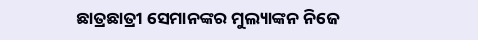ଛାତ୍ରଛାତ୍ରୀ ସେମାନଙ୍କର ମୁଲ୍ୟାଙ୍କନ ନିଜେ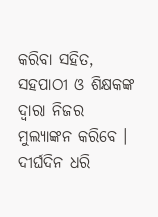କରିବା ସହିତ, ସହପାଠୀ ଓ ଶିକ୍ଷକଙ୍କ ଦ୍ୱାରା ନିଜର ମୁଲ୍ୟାଙ୍କନ କରିବେ ।
ଦୀର୍ଘଦିନ ଧରି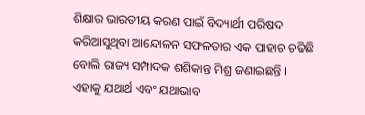ଶିକ୍ଷାର ଭାରତୀୟ କରଣ ପାଇଁ ବିଦ୍ୟାର୍ଥୀ ପରିଷଦ କରିଆସୁଥିବା ଆନ୍ଦୋଳନ ସଫଳତାର ଏକ ପାହାଚ ଚଢିଛି ବୋଲି ରାଜ୍ୟ ସମ୍ପାଦକ ଶଶିକାନ୍ତ ମିଶ୍ର ଜଣାଇଛନ୍ତି । ଏହାକୁ ଯଥାର୍ଥ ଏବଂ ଯଥାଭାବ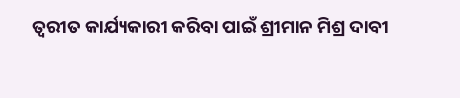ତ୍ୱରୀତ କାର୍ଯ୍ୟକାରୀ କରିବା ପାଇଁ ଶ୍ରୀମାନ ମିଶ୍ର ଦାବୀ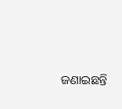ଜଣାଇଛନ୍ତି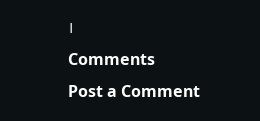।
Comments
Post a Comment